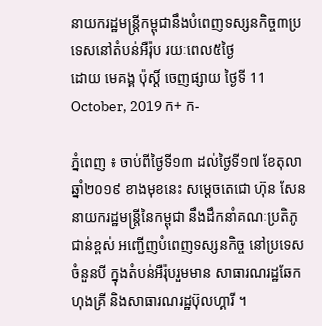នាយករដ្ឋមន្ត្រីកម្ពុជានឹងបំពេញទស្សនកិច្ច៣ប្រទេសនៅតំបន់អឺរ៉ុប រយៈពេល៥ថ្ងៃ
ដោយ មេគង្គ ប៉ុស្តិ៍ ចេញផ្សាយ ថ្ងៃទី 11 October, 2019 ក+ ក-

ភ្នំពេញ ៖ ចាប់ពីថ្ងៃទី១៣ ដល់ថ្ងៃទី១៧ ខែតុលា ឆ្នាំ២០១៩ ខាងមុខនេះ សម្តេចតេជោ ហ៊ុន សែន នាយករដ្ឋមន្រ្តីនៃកម្ពុជា នឹងដឹកនាំគណៈប្រតិភូជាន់ខ្ពស់ អញ្ជើញបំពេញទស្សនកិច្ច នៅប្រទេស ចំនួនបី ក្នុងតំបន់អឺរ៉ុបរួមមាន សាធារណរដ្ឋឆែក ហុងគ្រី និងសាធារណរដ្ឋប៊ុលហ្គារី ។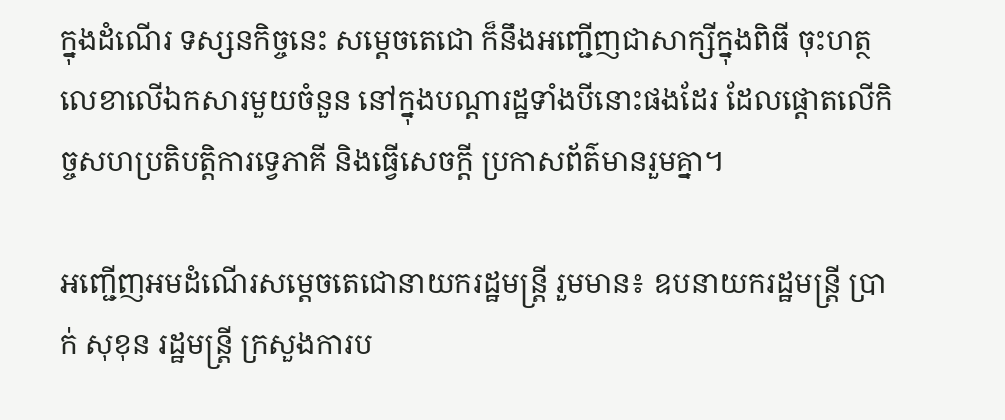ក្នុងដំណើរ ទស្សនកិច្ចនេះ សម្តេចតេជោ ក៏នឹងអញ្ជើញជាសាក្សីក្នុងពិធី ចុះហត្ថលេខាលើឯកសារមួយចំនួន នៅក្នុងបណ្តារដ្ឋទាំងបីនោះផងដែរ ដែលផ្តោតលើកិច្ចសហប្រតិបត្តិការទ្វេភាគី និងធ្វើសេចក្តី ប្រកាសព័ត៌មានរួមគ្នា។

អញ្ជើញអមដំណើរសម្តេចតេជោនាយករដ្ឋមន្រ្តី រួមមាន៖ ឧបនាយករដ្ឋមន្រ្តី ប្រាក់ សុខុន រដ្ឋមន្រ្តី ក្រសួងការប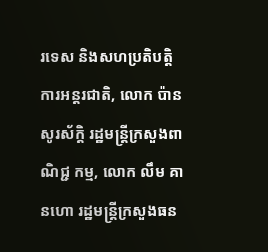រទេស និងសហប្រតិបត្តិការអន្តរជាតិ, លោក ប៉ាន សូរស័ក្តិ រដ្ឋមន្រ្តីក្រសួងពាណិជ្ជ កម្ម, លោក លឹម គានហោ រដ្ឋមន្រ្តីក្រសួងធន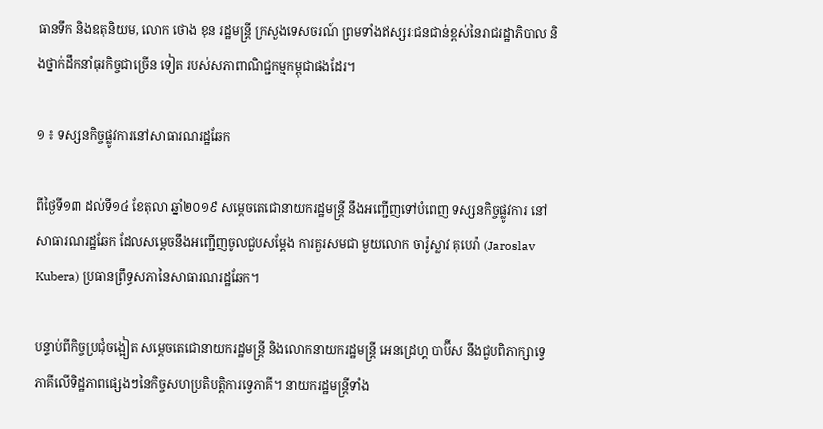ធានទឹក និងឧតុនិយម, លោក ថោង ខុន រដ្ឋមន្រ្តី ក្រសួងទេសចរណ៍ ព្រមទាំងឥស្សរៈជនជាន់ខ្ពស់នៃរាជរដ្ឋាភិបាល និងថ្នាក់ដឹកនាំធុរកិច្ចជាច្រើន ទៀត របស់សភាពាណិជ្ជកម្មកម្ពុជាផងដែរ។

១ ៖ ទស្សនកិច្ចផ្លូវការនៅសាធារណរដ្ឋឆែក

ពីថ្ងៃទី១៣ ដល់ទី១៤ ខែតុលា ឆ្នាំ២០១៩ សម្តេចតេជោនាយករដ្ឋមន្រ្តី នឹងអញ្ជើញទៅបំពេញ ទស្សនកិច្ចផ្លូវការ នៅសាធារណរដ្ឋឆែក ដែលសម្តេចនឹងអញ្ជើញចូលជួបសម្តែង ការគួរសមជា មួយលោក ចារ៉ូស្លាវ គុបេរ៉ា (Jaroslav Kubera) ប្រធានព្រឹទ្ធសភានៃសាធារណរដ្ឋឆែក។

បន្ទាប់ពីកិច្ចប្រជុំចង្អៀត សម្តេចតេជោនាយករដ្ឋមន្រ្តី និងលោកនាយករដ្ឋមន្រ្តី អេនដ្រេហ្គ បាប៊ីស នឹងជួបពិភាក្សាទ្វេភាគីលើទិដ្ឋភាពផ្សេងៗនៃកិច្ចសហប្រតិបត្តិការទ្វេភាគី។ នាយករដ្ឋមន្រ្តីទាំង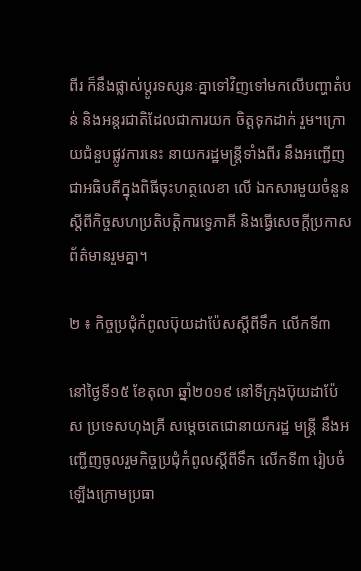ពីរ ក៏នឹងផ្លាស់ប្តូរទស្សនៈគ្នាទៅវិញទៅមកលើបញ្ហាតំបន់ និងអន្តរជាតិដែលជាការយក ចិត្តទុកដាក់ រួម។ក្រោយជំនួបផ្លូវការនេះ នាយករដ្ឋមន្រ្តីទាំងពីរ នឹងអញ្ជើញជាអធិបតីក្នុងពិធីចុះហត្ថលេខា លើ ឯកសារមួយចំនួន ស្តីពីកិច្ចសហប្រតិបត្តិការទ្វេភាគី និងធ្វើសេចក្តីប្រកាសព័ត៌មានរួមគ្នា។

២ ៖ កិច្ចប្រជុំកំពូលប៊ុយដាប៉ែសស្តីពីទឹក លើកទី៣

នៅថ្ងៃទី១៥ ខែតុលា ឆ្នាំ២០១៩ នៅទីក្រុងប៊ុយដាប៉ែស ប្រទេសហុងគ្រី សម្តេចតេជោនាយករដ្ឋ មន្រ្តី នឹងអញ្ជើញចូលរួមកិច្ចប្រជុំកំពូលស្តីពីទឹក លើកទី៣ រៀបចំឡើងក្រោមប្រធា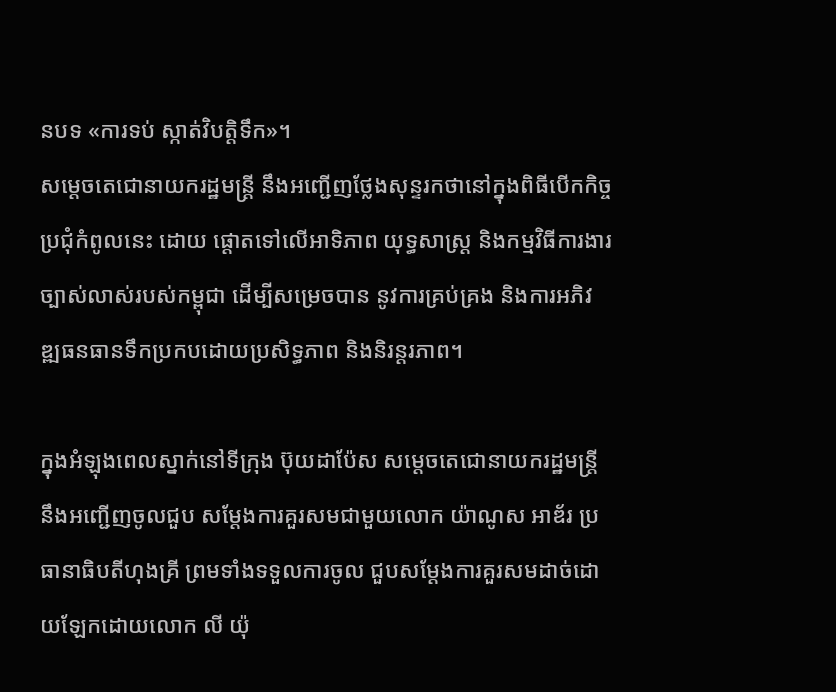នបទ «ការទប់ ស្កាត់វិបត្តិទឹក»។
សម្តេចតេជោនាយករដ្ឋមន្រ្តី នឹងអញ្ជើញថ្លែងសុន្ទរកថានៅក្នុងពិធីបើកកិច្ចប្រជុំកំពូលនេះ ដោយ ផ្តោតទៅលើអាទិភាព យុទ្ធសាស្រ្ត និងកម្មវិធីការងារច្បាស់លាស់របស់កម្ពុជា ដើម្បីសម្រេចបាន នូវការគ្រប់គ្រង និងការអភិវឌ្ឍធនធានទឹកប្រកបដោយប្រសិទ្ធភាព និងនិរន្តរភាព។

ក្នុងអំឡុងពេលស្នាក់នៅទីក្រុង ប៊ុយដាប៉ែស សម្តេចតេជោនាយករដ្ឋមន្រ្តី នឹងអញ្ជើញចូលជួប សម្តែងការគួរសមជាមួយលោក យ៉ាណូស អាឌ័រ ប្រធានាធិបតីហុងគ្រី ព្រមទាំងទទួលការចូល ជួបសម្តែងការគួរសមដាច់ដោយឡែកដោយលោក លី យ៉ុ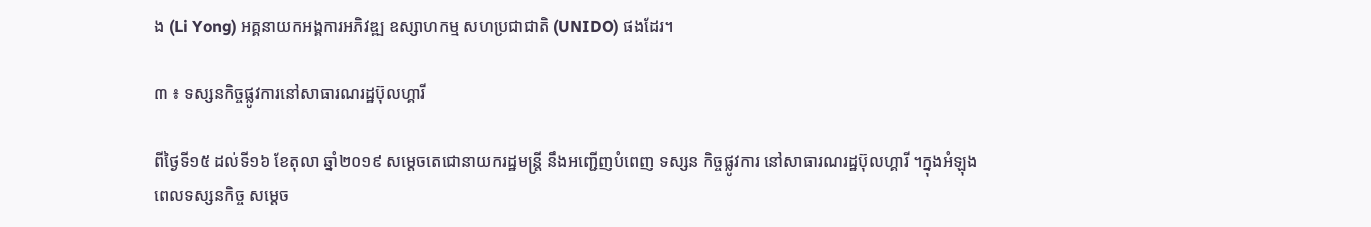ង (Li Yong) អគ្គនាយកអង្គការអភិវឌ្ឍ ឧស្សាហកម្ម សហប្រជាជាតិ (UNIDO) ផងដែរ។

៣ ៖ ទស្សនកិច្ចផ្លូវការនៅសាធារណរដ្ឋប៊ុលហ្គារី

ពីថ្ងៃទី១៥ ដល់ទី១៦ ខែតុលា ឆ្នាំ២០១៩ សម្តេចតេជោនាយករដ្ឋមន្រ្តី នឹងអញ្ជើញបំពេញ ទស្សន កិច្ចផ្លូវការ នៅសាធារណរដ្ឋប៊ុលហ្គារី ។ក្នុងអំឡុងពេលទស្សនកិច្ច សម្តេច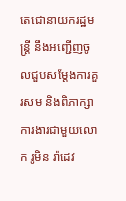តេជោនាយករដ្ឋមន្រ្តី នឹងអញ្ជើញចូលជួបសម្តែងការគួរសម និងពិភាក្សាការងារជាមួយលោក រូមិន រ៉ាដេវ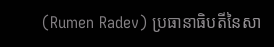(Rumen Radev) ប្រធានាធិបតីនៃសា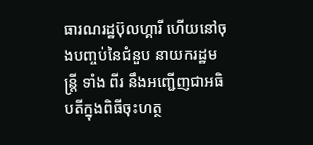ធារណរដ្ឋប៊ុលហ្គារី ហើយនៅចុងបញ្ចប់នៃជំនួប នាយករដ្ឋមន្រ្តី ទាំង ពីរ នឹងអញ្ជើញជាអធិបតីក្នុងពិធីចុះហត្ថ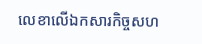លេខាលើឯកសារកិច្ចសហ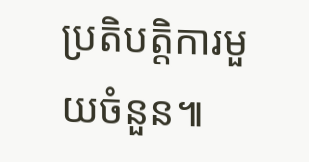ប្រតិបត្តិការមួយចំនួន៕